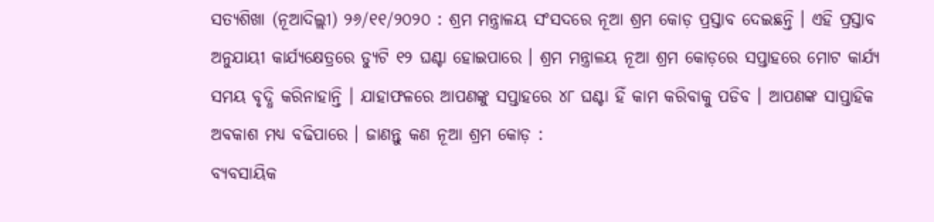ସତ୍ୟଶିଖା (ନୂଆଦିଲ୍ଲୀ) ୨୬/୧୧/୨୦୨୦ : ଶ୍ରମ ମନ୍ତ୍ରାଳୟ ସଂସଦରେ ନୂଆ ଶ୍ରମ କୋଡ଼ ପ୍ରସ୍ତାବ ଦେଇଛନ୍ତି । ଏହି ପ୍ରସ୍ତାବ ଅନୁଯାୟୀ କାର୍ଯ୍ୟକ୍ଷେତ୍ରରେ ଡ୍ୟୁଟି ୧୨ ଘଣ୍ଟା ହୋଇପାରେ । ଶ୍ରମ ମନ୍ତ୍ରାଳୟ ନୂଆ ଶ୍ରମ କୋଡ଼ରେ ସପ୍ତାହରେ ମୋଟ କାର୍ଯ୍ୟ ସମୟ ବୃଦ୍ଧି କରିନାହାନ୍ତି । ଯାହାଫଳରେ ଆପଣଙ୍କୁ ସପ୍ତାହରେ ୪୮ ଘଣ୍ଟା ହିଁ କାମ କରିବାକୁ ପଡିବ । ଆପଣଙ୍କ ସାପ୍ତାହିକ ଅବକାଶ ମଧ୍ୟ ବଢିପାରେ । ଜାଣନ୍ତୁ କଣ ନୂଆ ଶ୍ରମ କୋଡ଼ :
ବ୍ୟବସାୟିକ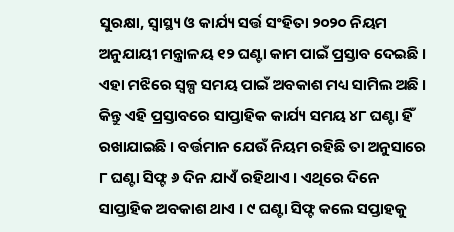ସୁରକ୍ଷା, ସ୍ୱାସ୍ଥ୍ୟ ଓ କାର୍ଯ୍ୟ ସର୍ତ୍ତ ସଂହିତା ୨୦୨୦ ନିୟମ ଅନୁଯାୟୀ ମନ୍ତ୍ରାଳୟ ୧୨ ଘଣ୍ଟା କାମ ପାଇଁ ପ୍ରସ୍ତାବ ଦେଇଛି । ଏହା ମଝିରେ ସ୍ୱଳ୍ପ ସମୟ ପାଇଁ ଅବକାଶ ମଧ୍ୟ ସାମିଲ ଅଛି । କିନ୍ତୁ ଏହି ପ୍ରସ୍ତାବରେ ସାପ୍ତାହିକ କାର୍ଯ୍ୟ ସମୟ ୪୮ ଘଣ୍ଟା ହିଁ ରଖାଯାଇଛି । ବର୍ତ୍ତମାନ ଯେଉଁ ନିୟମ ରହିଛି ତା ଅନୁସାରେ ୮ ଘଣ୍ଟା ସିଫ୍ଟ ୬ ଦିନ ଯାଏଁ ରହିଥାଏ । ଏଥିରେ ଦିନେ ସାପ୍ତାହିକ ଅବକାଶ ଥାଏ । ୯ ଘଣ୍ଟା ସିଫ୍ଟ କଲେ ସପ୍ତାହକୁ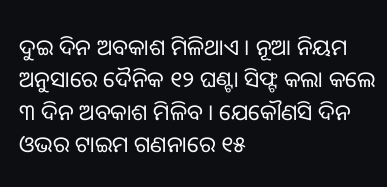ଦୁଇ ଦିନ ଅବକାଶ ମିଳିଥାଏ । ନୂଆ ନିୟମ ଅନୁସାରେ ଦୈନିକ ୧୨ ଘଣ୍ଟା ସିଫ୍ଟ କଲା କଲେ ୩ ଦିନ ଅବକାଶ ମିଳିବ । ଯେକୌଣସି ଦିନ ଓଭର ଟାଇମ ଗଣନାରେ ୧୫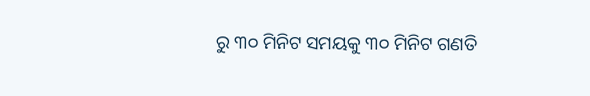ରୁ ୩୦ ମିନିଟ ସମୟକୁ ୩୦ ମିନିଟ ଗଣତି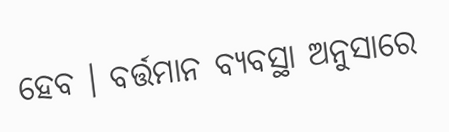ହେବ । ବର୍ତ୍ତମାନ ବ୍ୟବସ୍ଥା ଅନୁସାରେ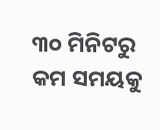୩୦ ମିନିଟରୁ କମ ସମୟକୁ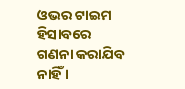ଓଭର ଟାଇମ ହିସାବରେ ଗଣନା କରାଯିବ ନାହିଁ ।